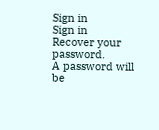Sign in
Sign in
Recover your password.
A password will be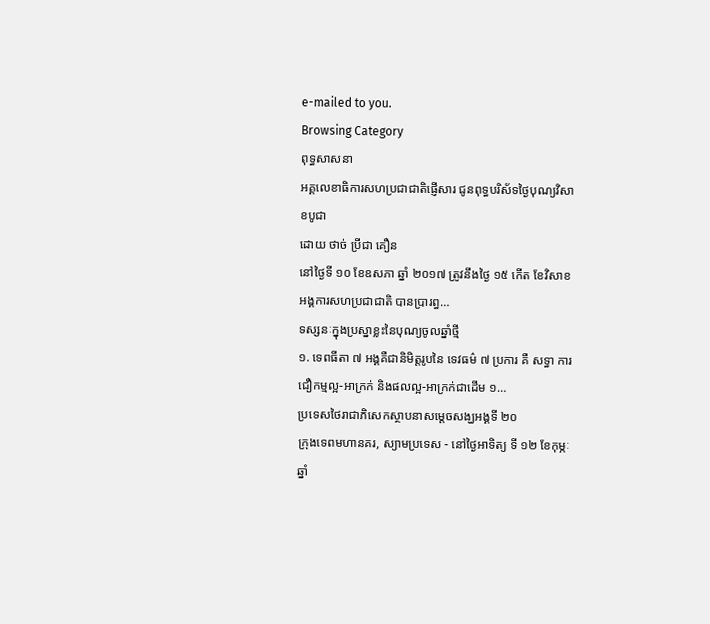e-mailed to you.
Browsing Category
ពុទ្ធសាសនា
អគ្គលេខាធិការសហប្រជាជាតិផ្ញើសារ ជូនពុទ្ធបរិស័ទថ្ងៃបុណ្យវិសាខបូជា
ដោយ ថាច់ ប្រីជា គឿន
នៅថ្ងៃទី ១០ ខែឧសភា ឆ្នាំ ២០១៧ ត្រូវនឹងថ្ងៃ ១៥ កើត ខែវិសាខ អង្គការសហប្រជាជាតិ បានប្រារព្ធ…
ទស្សនៈក្នុងប្រស្នាខ្លះនៃបុណ្យចូលឆ្នាំថ្មី
១. ទេពធីតា ៧ អង្គគឺជានិមិត្តរូបនៃ ទេវធម៌ ៧ ប្រការ គឺ សទ្ធា ការជឿកម្មល្អ-អាក្រក់ និងផលល្អ-អាក្រក់ជាដើម ១…
ប្រទេសថៃរាជាភិសេកស្ថាបនាសម្ដេចសង្ឃអង្គទី ២០
ក្រុងទេពមហានគរ, ស្យាមប្រទេស - នៅថ្ងៃអាទិត្យ ទី ១២ ខែកុម្ភៈ ឆ្នាំ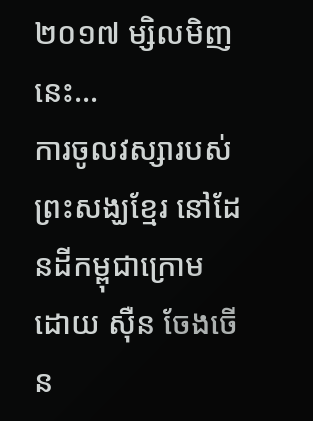២០១៧ ម្សិលមិញនេះ…
ការចូលវស្សារបស់ព្រះសង្ឃខ្មែរ នៅដែនដីកម្ពុជាក្រោម
ដោយ ស៊ឺន ចែងចើន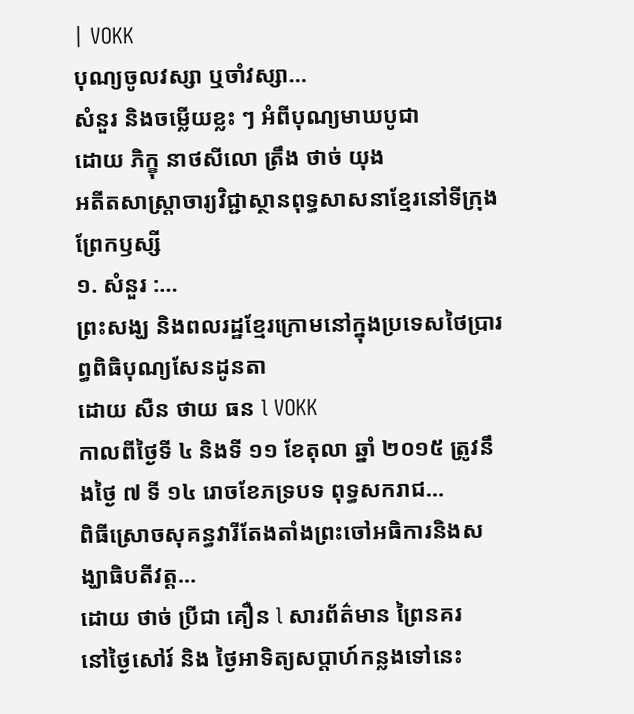| VOKK
បុណ្យចូលវស្សា ឬចាំវស្សា…
សំនួរ និងចម្លើយខ្លះ ៗ អំពីបុណ្យមាឃបូជា
ដោយ ភិក្ខុ នាថសីលោ ត្រឹង ថាច់ យុង
អតីតសាស្រ្តាចារ្យវិជ្ជាស្ថានពុទ្ធសាសនាខ្មែរនៅទីក្រុងព្រែកឫស្សី
១. សំនួរ :…
ព្រះសង្ឃ និងពលរដ្ឋខ្មែរក្រោមនៅក្នុងប្រទេសថៃប្រារព្ធពិធិបុណ្យសែនដូនតា
ដោយ សឺន ថាយ ធន l VOKK
កាលពីថ្ងៃទី ៤ និងទី ១១ ខែតុលា ឆ្នាំ ២០១៥ ត្រូវនឹងថ្ងៃ ៧ ទី ១៤ រោចខែភទ្របទ ពុទ្ធសករាជ…
ពិធីស្រោចសុគន្ធវារីតែងតាំងព្រះចៅអធិការនិងសង្ឃាធិបតីវត្ត…
ដោយ ថាច់ ប្រីជា គឿន l សារព័ត៌មាន ព្រៃនគរ
នៅថ្ងៃសៅរ៍ និង ថ្ងៃអាទិត្យសប្ដាហ៍កន្លងទៅនេះ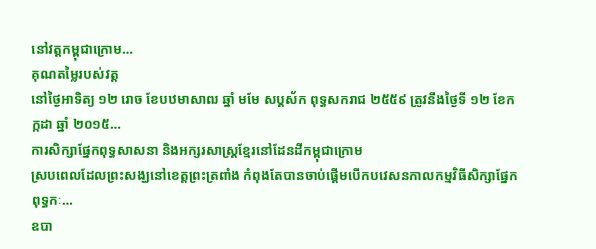នៅវត្តកម្ពុជាក្រោម…
គុណតម្លៃរបស់វត្ត
នៅថ្ងៃអាទិត្យ ១២ រោច ខែបឋមាសាឍ ឆ្នាំ មមែ សប្ដស័ក ពុទ្ធសករាជ ២៥៥៩ ត្រូវនឹងថ្ងៃទី ១២ ខែកក្កដា ឆ្នាំ ២០១៥…
ការសិក្សាផ្នែកពុទ្ធសាសនា និងអក្សរសាស្ត្រខ្មែរនៅដែនដីកម្ពុជាក្រោម
ស្របពេលដែលព្រះសង្ឃនៅខេត្តព្រះត្រពាំង កំពុងតែបានចាប់ផ្ដើមបើកបវេសនកាលកម្មវិធីសិក្សាផ្នែកពុទ្ធកៈ…
ឧបា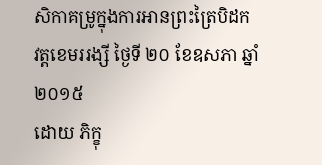សិកាគម្រូក្នុងការអានព្រះត្រៃបិដក
វត្តខេមររង្សី ថ្ងៃទី ២០ ខែឧសភា ឆ្នាំ ២០១៥
ដោយ ភិក្ខុ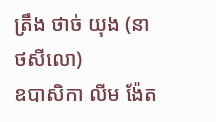ត្រឹង ថាច់ យុង (នាថសីលោ)
ឧបាសិកា លីម ង៉ែត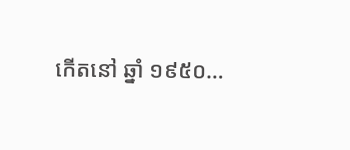កើតនៅ ឆ្នាំ ១៩៥០…